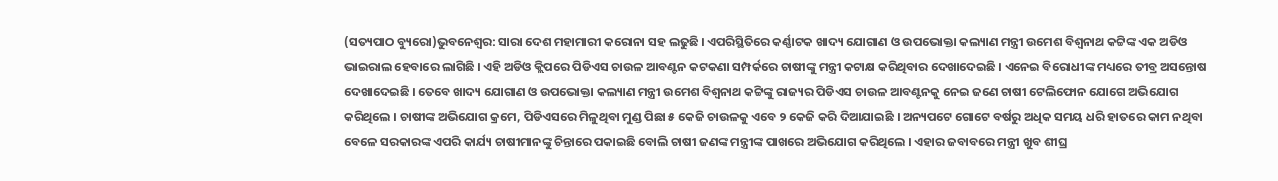(ସତ୍ୟପାଠ ବ୍ୟୁରୋ)ଭୁବନେଶ୍ୱର: ସାରା ଦେଶ ମହାମାରୀ କରୋନା ସହ ଲଢୁଛି । ଏପରିସ୍ଥିତିରେ କର୍ଣ୍ଣାଟକ ଖାଦ୍ୟ ଯୋଗାଣ ଓ ଉପଭୋକ୍ତା କଲ୍ୟାଣ ମନ୍ତ୍ରୀ ଉମେଶ ବିଶ୍ୱନାଥ କଟ୍ଟିଙ୍କ ଏକ ଅଡିଓ ଭାଇରାଲ ହେବାରେ ଲାଗିଛି । ଏହି ଅଡିଓ କ୍ଲିପରେ ପିଡିଏସ ଚାଉଳ ଆବଣ୍ଟନ କଟକଣା ସମ୍ପର୍କରେ ଚାଷୀଙ୍କୁ ମନ୍ତ୍ରୀ କଟାକ୍ଷ କରିଥିବାର ଦେଖାଦେଇଛି । ଏନେଇ ବିରୋଧୀଙ୍କ ମଧ୍ୟରେ ତୀବ୍ର ଅସନ୍ତୋଷ ଦେଖାଦେଇଛି । ତେବେ ଖାଦ୍ୟ ଯୋଗାଣ ଓ ଉପଭୋକ୍ତା କଲ୍ୟାଣ ମନ୍ତ୍ରୀ ଉମେଶ ବିଶ୍ୱନାଥ କଟ୍ଟିଙ୍କୁ ରାଜ୍ୟର ପିଡିଏସ ଚାଉଳ ଆବଣ୍ଟନକୁ ନେଇ ଜଣେ ଚାଷୀ ଟେଲିଫୋନ ଯୋଗେ ଅଭିଯୋଗ କରିଥିଲେ । ଚାଷୀଙ୍କ ଅଭିଯୋଗ କ୍ରମେ, ପିଡିଏସରେ ମିଳୁଥିବା ମୁଣ୍ଡ ପିଛା ୫ କେଜି ଚାଉଳକୁ ଏବେ ୨ କେଜି କରି ଦିଆଯାଇଛି । ଅନ୍ୟପଟେ ଗୋଟେ ବର୍ଷରୁ ଅଧିକ ସମୟ ଧରି ହାତରେ କାମ ନଥିବା ବେଳେ ସରକାରଙ୍କ ଏପରି କାର୍ଯ୍ୟ ଚାଷୀମାନଙ୍କୁ ଚିନ୍ତାରେ ପକାଇଛି ବୋଲି ଚାଷୀ ଜଣଙ୍କ ମନ୍ତ୍ରୀଙ୍କ ପାଖରେ ଅଭିଯୋଗ କରିଥିଲେ । ଏହାର ଜବାବରେ ମନ୍ତ୍ରୀ ଖୁବ ଶୀଘ୍ର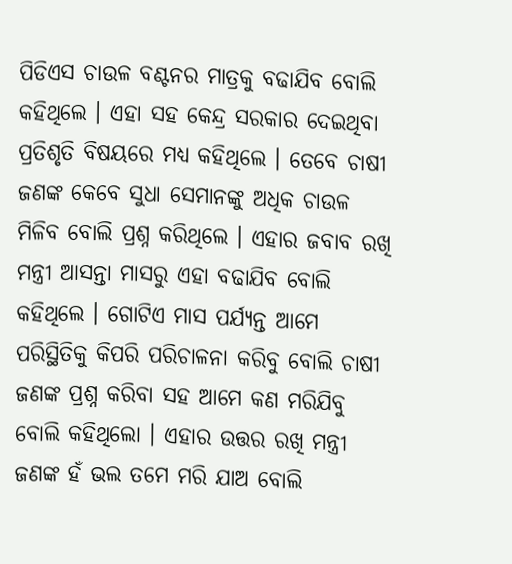ପିଡିଏସ ଚାଉଳ ବଣ୍ଟନର ମାତ୍ରକୁ ବଢାଯିବ ବୋଲି କହିଥିଲେ । ଏହା ସହ କେନ୍ଦ୍ର ସରକାର ଦେଇଥିବା ପ୍ରତିଶୃତି ବିଷୟରେ ମଧ୍ୟ କହିଥିଲେ । ତେବେ ଚାଷୀ ଜଣଙ୍କ କେବେ ସୁଧା ସେମାନଙ୍କୁ ଅଧିକ ଚାଉଳ ମିଳିବ ବୋଲି ପ୍ରଶ୍ନ କରିଥିଲେ । ଏହାର ଜବାବ ରଖି ମନ୍ତ୍ରୀ ଆସନ୍ତା ମାସରୁ ଏହା ବଢାଯିବ ବୋଲି କହିଥିଲେ । ଗୋଟିଏ ମାସ ପର୍ଯ୍ୟନ୍ତ ଆମେ ପରିସ୍ଥିତିକୁ କିପରି ପରିଚାଳନା କରିବୁ ବୋଲି ଚାଷୀ ଜଣଙ୍କ ପ୍ରଶ୍ନ କରିବା ସହ ଆମେ କଣ ମରିଯିବୁ ବୋଲି କହିଥିଲୋ । ଏହାର ଉତ୍ତର ରଖି ମନ୍ତ୍ରୀ ଜଣଙ୍କ ହଁ ଭଲ ତମେ ମରି ଯାଅ ବୋଲି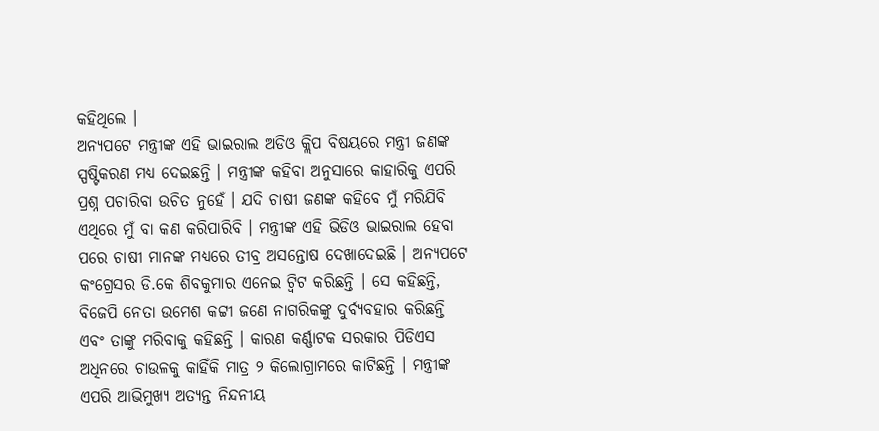କହିଥିଲେ ।
ଅନ୍ୟପଟେ ମନ୍ତ୍ରୀଙ୍କ ଏହି ଭାଇରାଲ ଅଡିଓ କ୍ଲିପ ବିଷୟରେ ମନ୍ତ୍ରୀ ଜଣଙ୍କ ସ୍ପଷ୍ଟିକରଣ ମଧ୍ୟ ଦେଇଛନ୍ତି । ମନ୍ତ୍ରୀଙ୍କ କହିବା ଅନୁସାରେ କାହାରିକୁ ଏପରି ପ୍ରଶ୍ନ ପଚାରିବା ଉଚିତ ନୁହେଁ । ଯଦି ଚାଷୀ ଜଣଙ୍କ କହିବେ ମୁଁ ମରିଯିବି ଏଥିରେ ମୁଁ ବା କଣ କରିପାରିବି । ମନ୍ତ୍ରୀଙ୍କ ଏହି ଭିଡିଓ ଭାଇରାଲ ହେବା ପରେ ଚାଷୀ ମାନଙ୍କ ମଧ୍ୟରେ ତୀବ୍ର ଅସନ୍ତୋଷ ଦେଖାଦେଇଛି । ଅନ୍ୟପଟେ କଂଗ୍ରେସର ଡି.କେ ଶିବକୁମାର ଏନେଇ ଟ୍ୱିଟ କରିଛନ୍ତି । ସେ କହିଛନ୍ତି, ବିଜେପି ନେତା ଉମେଶ କଟ୍ଟୀ ଜଣେ ନାଗରିକଙ୍କୁ ଦୁର୍ବ୍ୟବହାର କରିଛନ୍ତି ଏବଂ ତାଙ୍କୁ ମରିବାକୁ କହିଛନ୍ତି । କାରଣ କର୍ଣ୍ଣାଟକ ସରକାର ପିଡିଏସ ଅଧିନରେ ଚାଉଳକୁ କାହିଁକି ମାତ୍ର ୨ କିଲୋଗ୍ରାମରେ କାଟିଛନ୍ତି । ମନ୍ତ୍ରୀଙ୍କ ଏପରି ଆଭିମୁଖ୍ୟ ଅତ୍ୟନ୍ତ ନିନ୍ଦନୀୟ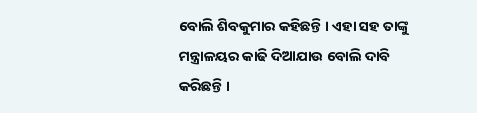ବୋଲି ଶିବକୁମାର କହିଛନ୍ତି । ଏହା ସହ ତାଙ୍କୁ ମନ୍ତ୍ରାଳୟର କାଢି ଦିଆଯାଉ ବୋଲି ଦାବି କରିଛନ୍ତି ।